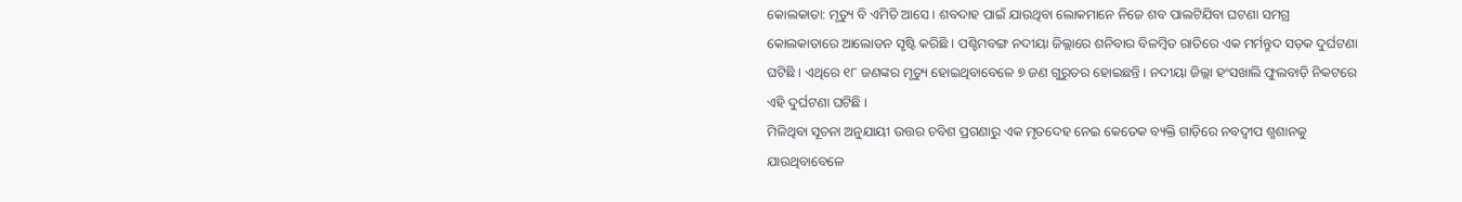କୋଲକାତା: ମୃତ୍ୟୁ ବି ଏମିତି ଆସେ । ଶବଦାହ ପାଇଁ ଯାଉଥିବା ଲୋକମାନେ ନିଜେ ଶବ ପାଲଟିଯିବା ଘଟଣା ସମଗ୍ର କୋଲକାତାରେ ଆଲୋଡନ ସୃଷ୍ଟି କରିଛି । ପଶ୍ଚିମବଙ୍ଗ ନଦୀୟା ଜିଲ୍ଲାରେ ଶନିବାର ବିଳମ୍ବିତ ରାତିରେ ଏକ ମର୍ମନ୍ତୁଦ ସଡ଼କ ଦୁର୍ଘଟଣା ଘଟିଛି । ଏଥିରେ ୧୮ ଜଣଙ୍କର ମୃତ୍ୟୁ ହୋଇଥିବାବେଳେ ୭ ଜଣ ଗୁରୁତର ହୋଇଛନ୍ତି । ନଦୀୟା ଜିଲ୍ଲା ହଂସଖାଲି ଫୁଲବାଡ଼ି ନିକଟରେ ଏହି ଦୁର୍ଘଟଣା ଘଟିଛି ।
ମିଳିଥିବା ସୂଚନା ଅନୁଯାୟୀ ଉତ୍ତର ଚବିଶ ପ୍ରଗଣାରୁ ଏକ ମୃତଦେହ ନେଇ କେତେକ ବ୍ୟକ୍ତି ଗାଡ଼ିରେ ନବଦ୍ୱୀପ ଶ୍ମଶାନକୁ ଯାଉଥିବାବେଳେ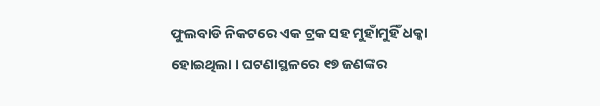ଫୁଲବାଡି ନିକଟରେ ଏକ ଟ୍ରକ ସହ ମୁହାଁମୁହିଁ ଧକ୍କା ହୋଇଥିଲା । ଘଟଣାସ୍ଥଳରେ ୧୭ ଜଣଙ୍କର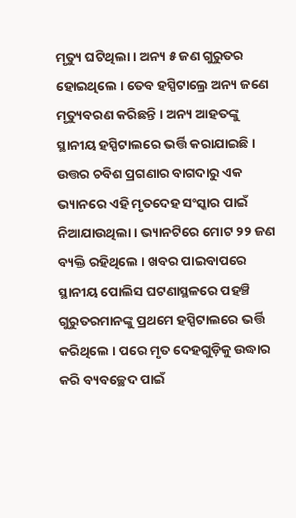ମୃତ୍ୟୁ ଘଟିଥିଲା । ଅନ୍ୟ ୫ ଜଣ ଗୁରୁତର ହୋଇଥିଲେ । ତେବ ହସ୍ପିଟାଲ୍ରେ ଅନ୍ୟ ଜଣେ ମୃତ୍ୟୁବରଣ କରିଛନ୍ତି । ଅନ୍ୟ ଆହତଙ୍କୁ ସ୍ଥାନୀୟ ହସ୍ପିଟାଲରେ ଭର୍ତ୍ତି କରାଯାଇଛି । ଉତ୍ତର ଚବିଶ ପ୍ରଗଣାର ବାଗଦାରୁ ଏକ ଭ୍ୟାନରେ ଏହି ମୃତଦେହ ସଂସ୍କାର ପାଇଁ ନିଆଯାଉଥିଲା । ଭ୍ୟାନଟିରେ ମୋଟ ୨୨ ଜଣ ବ୍ୟକ୍ତି ରହିଥିଲେ । ଖବର ପାଇବାପରେ ସ୍ଥାନୀୟ ପୋଲିସ ଘଟଣାସ୍ଥଳରେ ପହଞ୍ଚି ଗୁରୁତରମାନଙ୍କୁ ପ୍ରଥମେ ହସ୍ପିଟାଲରେ ଭର୍ତ୍ତି କରିଥିଲେ । ପରେ ମୃତ ଦେହଗୁଡ଼ିକୁ ଉଦ୍ଧାର କରି ବ୍ୟବଚ୍ଛେଦ ପାଇଁ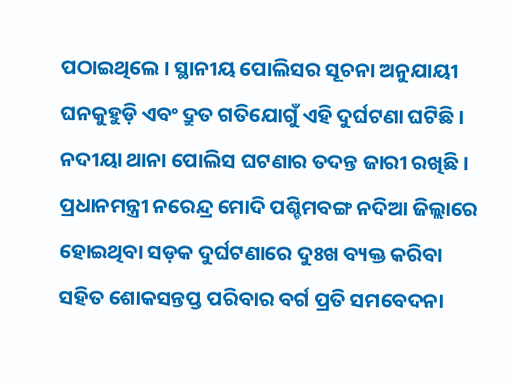ପଠାଇଥିଲେ । ସ୍ଥାନୀୟ ପୋଲିସର ସୂଚନା ଅନୁଯାୟୀ ଘନକୁହୁଡ଼ି ଏବଂ ଦ୍ରୁତ ଗତିଯୋଗୁଁ ଏହି ଦୁର୍ଘଟଣା ଘଟିଛି । ନଦୀୟା ଥାନା ପୋଲିସ ଘଟଣାର ତଦନ୍ତ ଜାରୀ ରଖିଛି । ପ୍ରଧାନମନ୍ତ୍ରୀ ନରେନ୍ଦ୍ର ମୋଦି ପଶ୍ଚିମବଙ୍ଗ ନଦିଆ ଜିଲ୍ଲାରେ ହୋଇଥିବା ସଡ଼କ ଦୁର୍ଘଟଣାରେ ଦୁଃଖ ବ୍ୟକ୍ତ କରିବା ସହିତ ଶୋକସନ୍ତପ୍ତ ପରିବାର ବର୍ଗ ପ୍ରତି ସମବେଦନା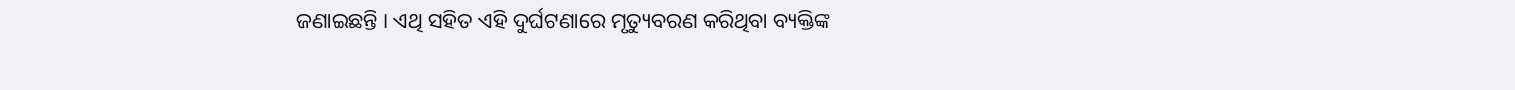ଜଣାଇଛନ୍ତି । ଏଥି ସହିତ ଏହି ଦୁର୍ଘଟଣାରେ ମୃତ୍ୟୁବରଣ କରିଥିବା ବ୍ୟକ୍ତିଙ୍କ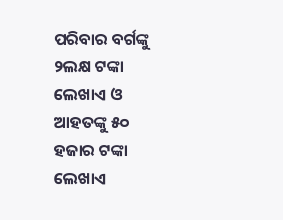ପରିବାର ବର୍ଗଙ୍କୁ ୨ଲକ୍ଷ ଟଙ୍କା ଲେଖାଏ ଓ ଆହତଙ୍କୁ ୫୦ ହଜାର ଟଙ୍କା ଲେଖାଏ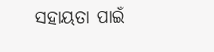ସହାୟତା ପାଇଁ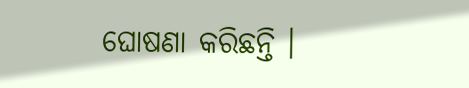ଘୋଷଣା କରିଛନ୍ତି ।